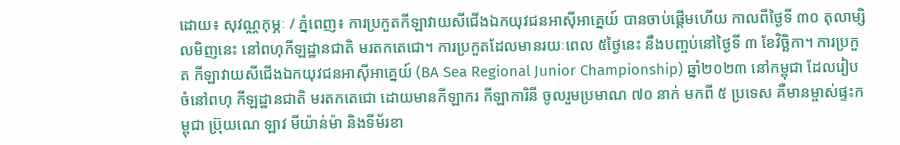ដោយ៖ សុវណ្ណកុម្ភៈ / ភ្នំពេញ៖ ការប្រកួតកីឡាវាយសីជើងឯកយុវជនអាស៊ីអាគ្នេយ៍ បានចាប់ផ្ដើមហើយ កាលពីថ្ងៃទី ៣០ តុលាម្សិលមិញនេះ នៅពហុកីឡដ្ឋានជាតិ មរតកតេជោ។ ការប្រកួតដែលមានរយៈពេល ៥ថ្ងៃនេះ នឹងបញ្ចប់នៅថ្ងៃទី ៣ ខែវិច្ឆិកា។ ការប្រកួត កីឡាវាយសីជើងឯកយុវជនអាស៊ីអាគ្នេយ៍ (BA Sea Regional Junior Championship) ឆ្នាំ២០២៣ នៅកម្ពុជា ដែលរៀបចំនៅពហុ កីឡដ្ឋានជាតិ មរតកតេជោ ដោយមានកីឡាករ កីឡាការិនី ចូលរួមប្រមាណ ៧០ នាក់ មកពី ៥ ប្រទេស គឺមានម្ចាស់ផ្ទះកម្ពុជា ប្រ៊ុយណេ ឡាវ មីយ៉ាន់ម៉ា និងទីម័រខា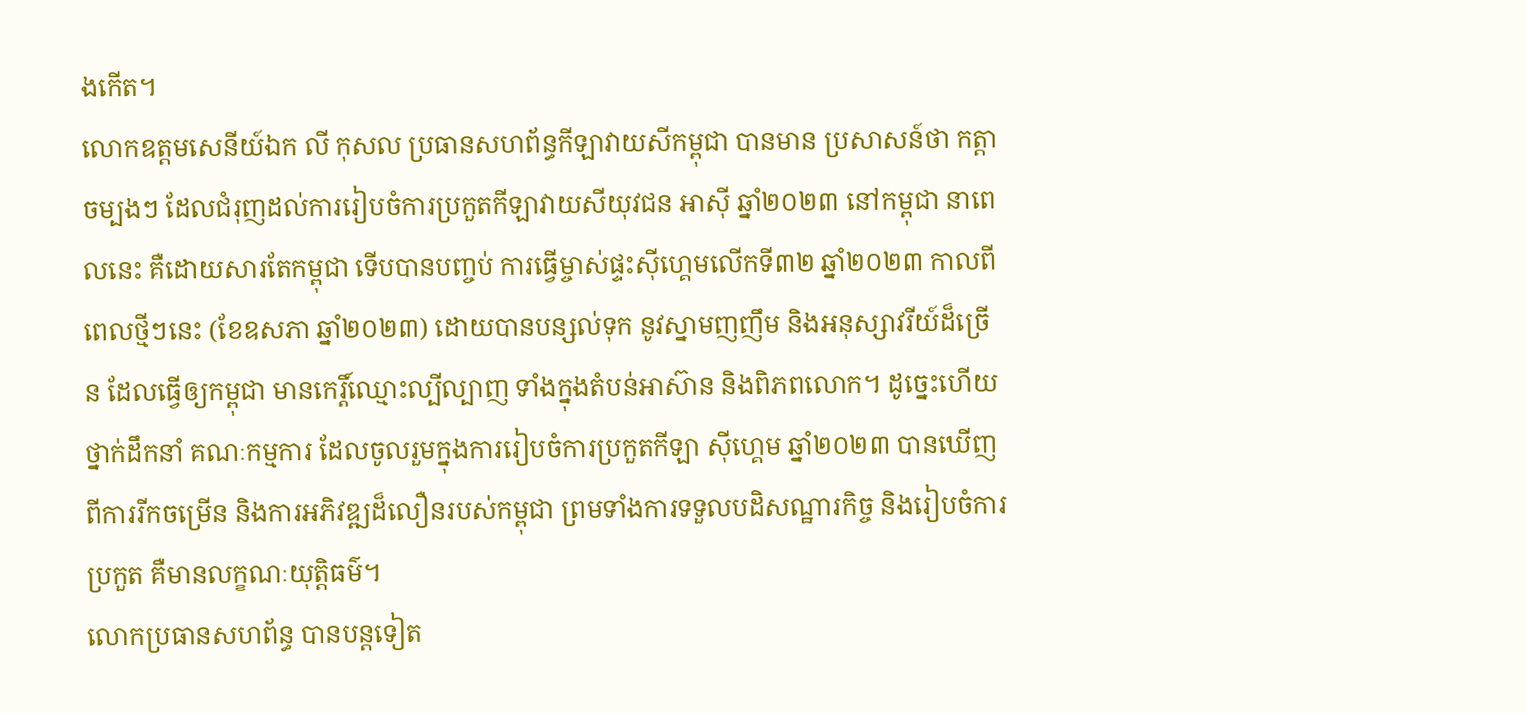ងកើត។
លោកឧត្តមសេនីយ៍ឯក លី កុសល ប្រធានសហព័ន្ធកីឡាវាយសីកម្ពុជា បានមាន ប្រសាសន៍ថា កត្តាចម្បងៗ ដែលជំរុញដល់ការរៀបចំការប្រកួតកីឡាវាយសីយុវជន អាស៊ី ឆ្នាំ២០២៣ នៅកម្ពុជា នាពេលនេះ គឺដោយសារតែកម្ពុជា ទើបបានបញ្ចប់ ការធ្វើម្ចាស់ផ្ទះស៊ីហ្គេមលើកទី៣២ ឆ្នាំ២០២៣ កាលពីពេលថ្មីៗនេះ (ខែឧសភា ឆ្នាំ២០២៣) ដោយបានបន្សល់ទុក នូវស្នាមញញឹម និងអនុស្សាវរីយ៍ដ៏ច្រើន ដែលធ្វើឲ្យកម្ពុជា មានកេរ្តិ៍ឈ្មោះល្បីល្បាញ ទាំងក្នុងតំបន់អាស៊ាន និងពិភពលោក។ ដូច្នេះហើយ ថ្នាក់ដឹកនាំ គណៈកម្មការ ដែលចូលរួមក្នុងការរៀបចំការប្រកួតកីឡា ស៊ីហ្គេម ឆ្នាំ២០២៣ បានឃើញពីការរីកចម្រើន និងការអភិវឌ្ឍដ៏លឿនរបស់កម្ពុជា ព្រមទាំងការទទួលបដិសណ្ឋារកិច្ច និងរៀបចំការប្រកួត គឺមានលក្ខណៈយុត្តិធម៌។
លោកប្រធានសហព័ន្ធ បានបន្តទៀត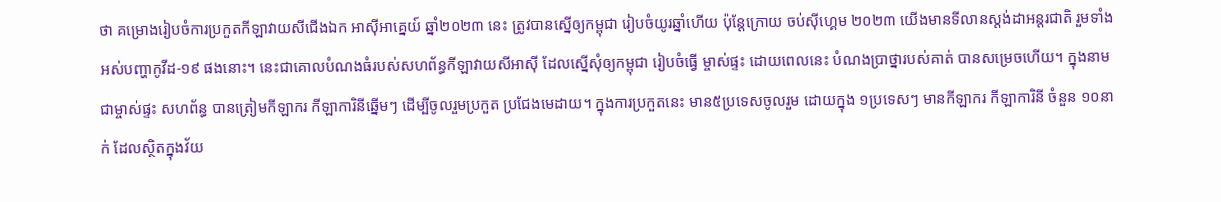ថា គម្រោងរៀបចំការប្រកួតកីឡាវាយសីជើងឯក អាស៊ីអាគ្នេយ៍ ឆ្នាំ២០២៣ នេះ ត្រូវបានស្នើឲ្យកម្ពុជា រៀបចំយូរឆ្នាំហើយ ប៉ុន្តែក្រោយ ចប់ស៊ីហ្គេម ២០២៣ យើងមានទីលានស្តង់ដាអន្តរជាតិ រួមទាំងអស់បញ្ហាកូវីដ-១៩ ផងនោះ។ នេះជាគោលបំណងធំរបស់សហព័ន្ធកីឡាវាយសីអាស៊ី ដែលស្នើសុំឲ្យកម្ពុជា រៀបចំធ្វើ ម្ចាស់ផ្ទះ ដោយពេលនេះ បំណងប្រាថ្នារបស់គាត់ បានសម្រេចហើយ។ ក្នុងនាមជាម្ចាស់ផ្ទះ សហព័ន្ធ បានត្រៀមកីឡាករ កីឡាការិនីឆ្នើមៗ ដើម្បីចូលរួមប្រកួត ប្រជែងមេដាយ។ ក្នុងការប្រកួតនេះ មាន៥ប្រទេសចូលរួម ដោយក្នុង ១ប្រទេសៗ មានកីឡាករ កីឡាការិនី ចំនួន ១០នាក់ ដែលស្ថិតក្នុងវ័យ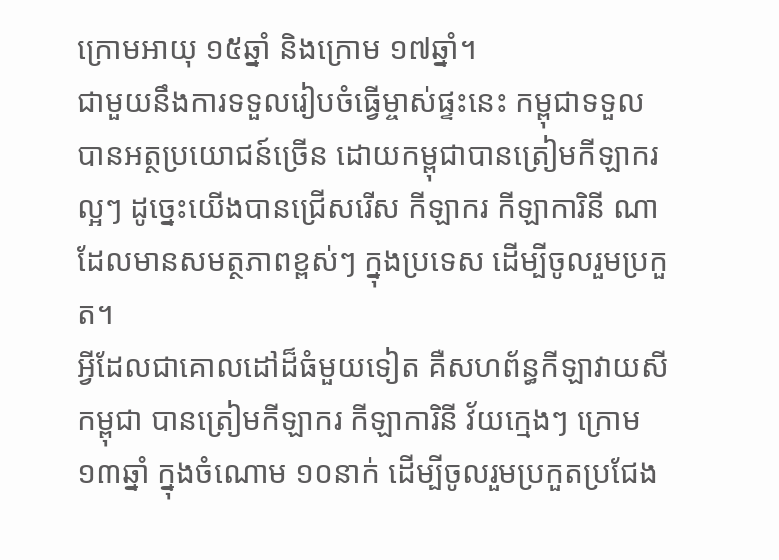ក្រោមអាយុ ១៥ឆ្នាំ និងក្រោម ១៧ឆ្នាំ។
ជាមួយនឹងការទទួលរៀបចំធ្វើម្ចាស់ផ្ទះនេះ កម្ពុជាទទួលបានអត្ថប្រយោជន៍ច្រើន ដោយកម្ពុជាបានត្រៀមកីឡាករល្អៗ ដូច្នេះយើងបានជ្រើសរើស កីឡាករ កីឡាការិនី ណា ដែលមានសមត្ថភាពខ្ពស់ៗ ក្នុងប្រទេស ដើម្បីចូលរួមប្រកួត។
អ្វីដែលជាគោលដៅដ៏ធំមួយទៀត គឺសហព័ន្ធកីឡាវាយសីកម្ពុជា បានត្រៀមកីឡាករ កីឡាការិនី វ័យក្មេងៗ ក្រោម១៣ឆ្នាំ ក្នុងចំណោម ១០នាក់ ដើម្បីចូលរួមប្រកួតប្រជែង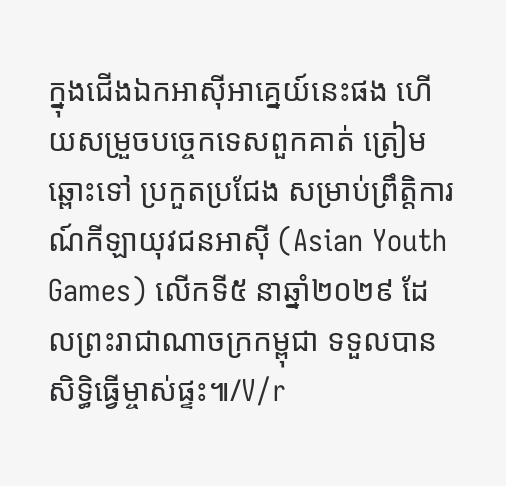ក្នុងជើងឯកអាស៊ីអាគ្នេយ៍នេះផង ហើយសម្រួចបច្ចេកទេសពួកគាត់ ត្រៀមឆ្ពោះទៅ ប្រកួតប្រជែង សម្រាប់ព្រឹត្តិការណ៍កីឡាយុវជនអាស៊ី (Asian Youth Games) លើកទី៥ នាឆ្នាំ២០២៩ ដែលព្រះរាជាណាចក្រកម្ពុជា ទទួលបានសិទ្ធិធ្វើម្ចាស់ផ្ទះ៕/V/r